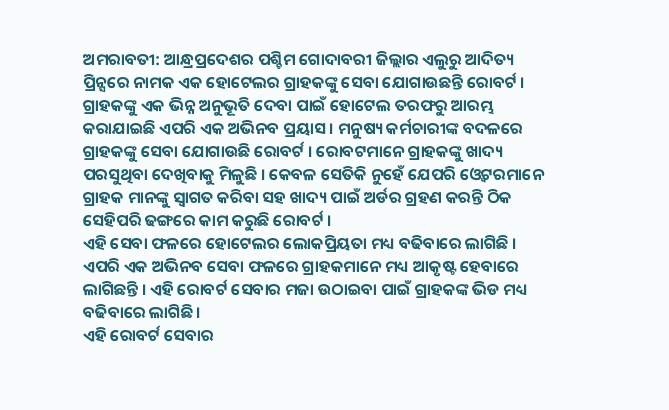ଅମରାବତୀ: ଆନ୍ଧ୍ରପ୍ରଦେଶର ପଶ୍ଚିମ ଗୋଦାବରୀ ଜିଲ୍ଲାର ଏଲୁରୁ ଆଦିତ୍ୟ ପ୍ରିନ୍ସରେ ନାମକ ଏକ ହୋଟେଲର ଗ୍ରାହକଙ୍କୁ ସେବା ଯୋଗାଉଛନ୍ତି ରୋବର୍ଟ । ଗ୍ରାହକଙ୍କୁ ଏକ ଭିନ୍ନ ଅନୁଭୂତି ଦେବା ପାଇଁ ହୋଟେଲ ତରଫରୁ ଆରମ୍ଭ କରାଯାଇଛି ଏପରି ଏକ ଅଭିନବ ପ୍ରୟାସ । ମନୁଷ୍ୟ କର୍ମଚାରୀଙ୍କ ବଦଳରେ ଗ୍ରାହକଙ୍କୁ ସେବା ଯୋଗାଉଛି ରୋବର୍ଟ । ରୋବଟମାନେ ଗ୍ରାହକଙ୍କୁ ଖାଦ୍ୟ ପରସୁଥିବା ଦେଖିବାକୁ ମିଳୁଛି । କେବଳ ସେତିକି ନୁହେଁ ଯେପରି ଓ୍ବେଟରମାନେ ଗ୍ରାହକ ମାନଙ୍କୁ ସ୍ବାଗତ କରିବା ସହ ଖାଦ୍ୟ ପାଇଁ ଅର୍ଡର ଗ୍ରହଣ କରନ୍ତି ଠିକ ସେହିପରି ଢଙ୍ଗରେ କାମ କରୁଛି ରୋବର୍ଟ ।
ଏହି ସେବା ଫଳରେ ହୋଟେଲର ଲୋକପ୍ରିୟତା ମଧ୍ୟ ବଢିବାରେ ଲାଗିଛି । ଏପରି ଏକ ଅଭିନବ ସେବା ଫଳରେ ଗ୍ରାହକମାନେ ମଧ୍ୟ ଆକୃଷ୍ଟ ହେବାରେ ଲାଗିଛନ୍ତି । ଏହି ରୋବର୍ଟ ସେବାର ମଜା ଉଠାଇବା ପାଇଁ ଗ୍ରାହକଙ୍କ ଭିଡ ମଧ୍ୟ ବଢିବାରେ ଲାଗିଛି ।
ଏହି ରୋବର୍ଟ ସେବାର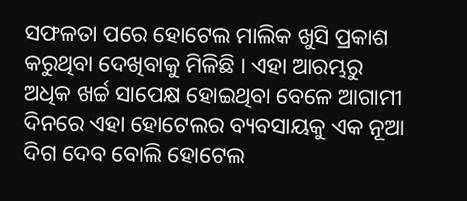ସଫଳତା ପରେ ହୋଟେଲ ମାଲିକ ଖୁସି ପ୍ରକାଶ କରୁଥିବା ଦେଖିବାକୁ ମିଳିଛି । ଏହା ଆରମ୍ଭରୁ ଅଧିକ ଖର୍ଚ୍ଚ ସାପେକ୍ଷ ହୋଇଥିବା ବେଳେ ଆଗାମୀ ଦିନରେ ଏହା ହୋଟେଲର ବ୍ୟବସାୟକୁ ଏକ ନୂଆ ଦିଗ ଦେବ ବୋଲି ହୋଟେଲ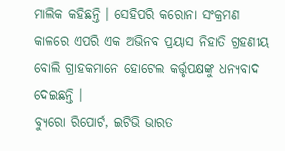ମାଲିକ କହିଛନ୍ତି । ସେହିପରି କରୋନା ସଂକ୍ରମଣ କାଳରେ ଏପରି ଏକ ଅଭିନବ ପ୍ରୟାସ ନିହାତି ଗ୍ରହଣୀୟ ବୋଲି ଗ୍ରାହକମାନେ ହୋଟେଲ କର୍ତ୍ତୃପକ୍ଷଙ୍କୁ ଧନ୍ୟବାଦ ଦେଇଛନ୍ତି ।
ବ୍ୟୁରୋ ରିପୋର୍ଟ, ଇଟିଭି ଭାରତ